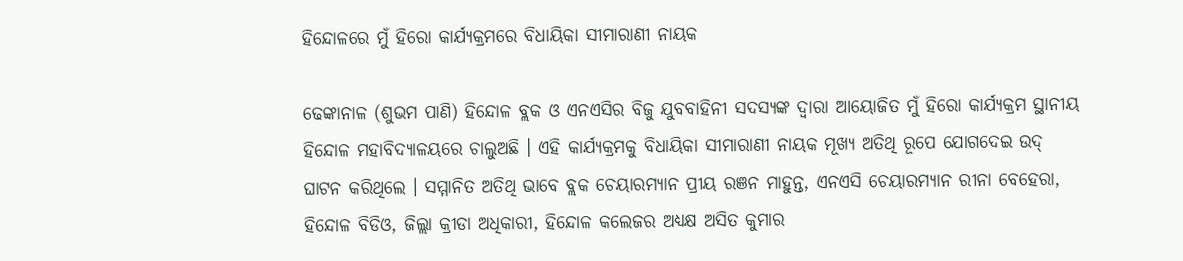ହିନ୍ଦୋଳରେ ମୁଁ ହିରୋ କାର୍ଯ୍ୟକ୍ରମରେ ବିଧାୟିକା ସୀମାରାଣୀ ନାୟକ

ଢେଙ୍କାନାଳ (ଶୁଭମ ପାଣି) ହିନ୍ଦୋଳ ବ୍ଲକ ଓ ଏନଏସିର ବିଜୁ ଯୁବବାହିନୀ ସଦସ୍ୟଙ୍କ ଦ୍ୱାରା ଆୟୋଜିତ ମୁଁ ହିରୋ କାର୍ଯ୍ୟକ୍ରମ ସ୍ଥାନୀୟ ହିନ୍ଦୋଳ ମହାବିଦ୍ୟାଳୟରେ ଚାଲୁଅଛି । ଏହି କାର୍ଯ୍ୟକ୍ରମକୁ ବିଧାୟିକା ସୀମାରାଣୀ ନାୟକ ମୂଖ୍ୟ ଅତିଥି ରୂପେ ଯୋଗଦେଇ ଉଦ୍ ଘାଟନ କରିଥିଲେ । ସମ୍ମାନିତ ଅତିଥି ଭାବେ ବ୍ଲକ ଚେୟାରମ୍ୟାନ ପ୍ରୀୟ ରଞନ ମାହୁନ୍ତ, ଏନଏସି ଚେୟାରମ୍ୟାନ ରୀନା ବେହେରା, ହିନ୍ଦୋଳ ବିଡିଓ, ଜିଲ୍ଲା କ୍ରୀଡା ଅଧିକାରୀ, ହିନ୍ଦୋଳ କଲେଜର ଅଧ୍ୟକ୍ଷ ଅସିତ କୁମାର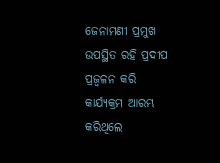ଜେନାମଣୀ ପ୍ରମୁଖ ଉପସ୍ଥିତ ରହି ପ୍ରଦୀପ ପ୍ରଜ୍ୱଳନ କରି କାର୍ଯ୍ୟକ୍ରମ ଆରମ୍ଭ କରିଥିଲେ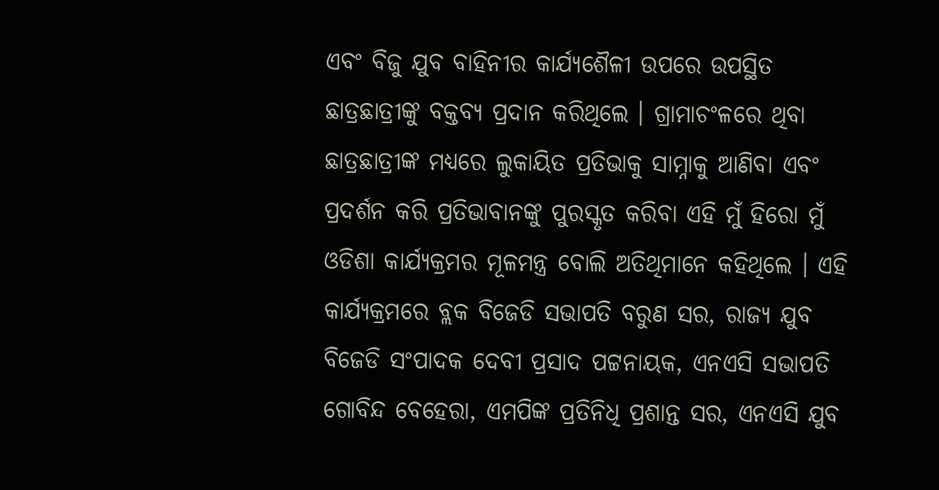ଏବଂ ବିଜୁ ଯୁବ ବାହିନୀର କାର୍ଯ୍ୟଶୈଳୀ ଉପରେ ଉପସ୍ଥିତ ଛାତ୍ରଛାତ୍ରୀଙ୍କୁ ବକ୍ତବ୍ୟ ପ୍ରଦାନ କରିଥିଲେ । ଗ୍ରାମାଚଂଳରେ ଥିବା ଛାତ୍ରଛାତ୍ରୀଙ୍କ ମଧ୍ୟରେ ଲୁକାୟିତ ପ୍ରତିଭାକୁ ସାମ୍ନାକୁ ଆଣିବା ଏବଂ ପ୍ରଦର୍ଶନ କରି ପ୍ରତିଭାବାନଙ୍କୁ ପୁରସ୍କୃତ କରିବା ଏହି ମୁଁ ହିରୋ ମୁଁ ଓଡିଶା କାର୍ଯ୍ୟକ୍ରମର ମୂଳମନ୍ତ୍ର ବୋଲି ଅତିଥିମାନେ କହିଥିଲେ । ଏହି କାର୍ଯ୍ୟକ୍ରମରେ ବ୍ଲକ ବିଜେଡି ସଭାପତି ବରୁଣ ସର, ରାଜ୍ୟ ଯୁବ ବିଜେଡି ସଂପାଦକ ଦେବୀ ପ୍ରସାଦ ପଟ୍ଟନାୟକ, ଏନଏସି ସଭାପତି ଗୋବିନ୍ଦ ବେହେରା, ଏମପିଙ୍କ ପ୍ରତିନିଧି ପ୍ରଶାନ୍ତ ସର, ଏନଏସି ଯୁବ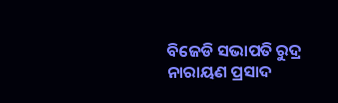ବିଜେଡି ସଭାପତି ରୁଦ୍ର ନାରାୟଣ ପ୍ରସାଦ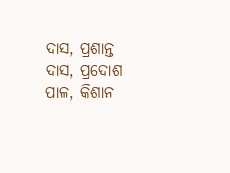ଦାସ, ପ୍ରଶାନ୍ତ ଦାସ, ପ୍ରଦୋଶ ପାଳ, କିଶାନ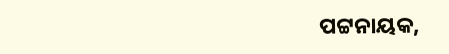ପଟ୍ଟନାୟକ,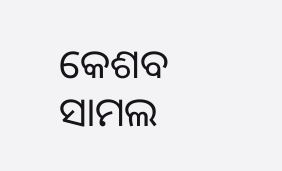କେଶବ ସାମଲ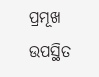ପ୍ରମୂଖ ଉପସ୍ଥିତ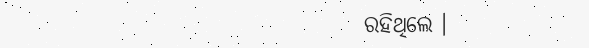ରହିଥିଲେ ।